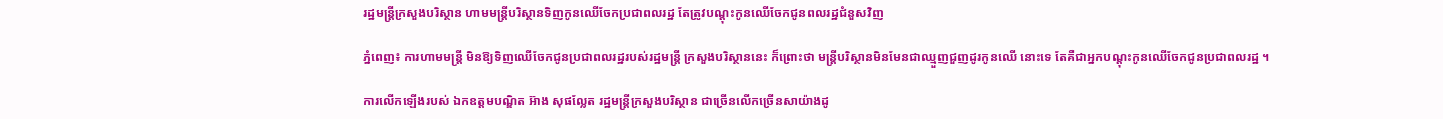រដ្ឋមន្រ្តីក្រសួងបរិស្ថាន ហាមមន្រ្តីបរិស្ថានទិញកូនឈើចែកប្រជាពលរដ្ឋ តែត្រូវបណ្តុះកូនឈើចែកជូនពលរដ្ឋជំនួសវិញ

ភ្នំពេញ៖ ការហាមមន្រ្តី មិនឱ្យទិញឈើចែកជូនប្រជាពលរដ្ឋរបស់រដ្ឋមន្រ្តី ក្រសួងបរិស្ថាននេះ ក៏ព្រោះថា មន្រ្តីបរិស្ថានមិនមែនជាឈ្មួញជួញដូរកូនឈើ នោះទេ តែគឺជាអ្នកបណ្តុះកូនឈើចែកជូនប្រជាពលរដ្ឋ ។

ការលើកឡើងរបស់ ឯកឧត្តមបណ្ឌិត អ៊ាង សុផល្លែត រដ្ឋមន្រ្តីក្រសួងបរិស្ថាន ជាច្រើនលើកច្រើនសាយ៉ាងដូ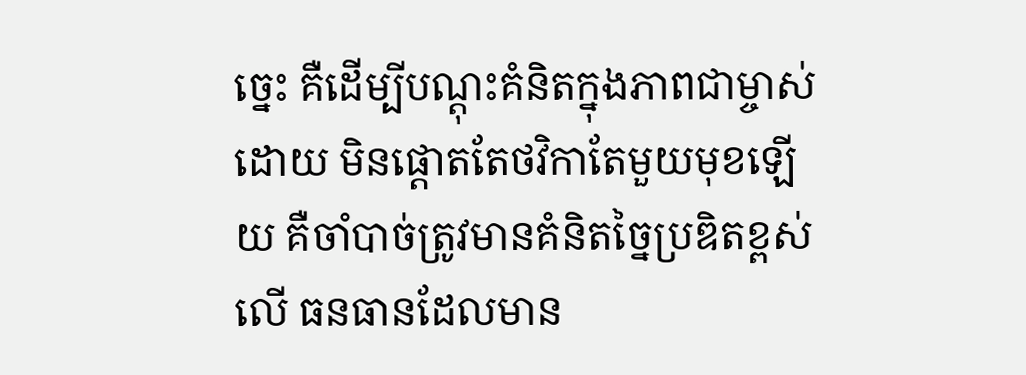ច្នេះ គឺដើម្បីបណ្តុះគំនិតក្នុងភាពជាម្ចាស់ ដោយ មិនផ្តោតតែថវិកាតែមួយមុខឡើយ គឺចាំបាច់ត្រូវមានគំនិតច្នៃប្រឌិតខ្ពស់ លើ ធនធានដែលមាន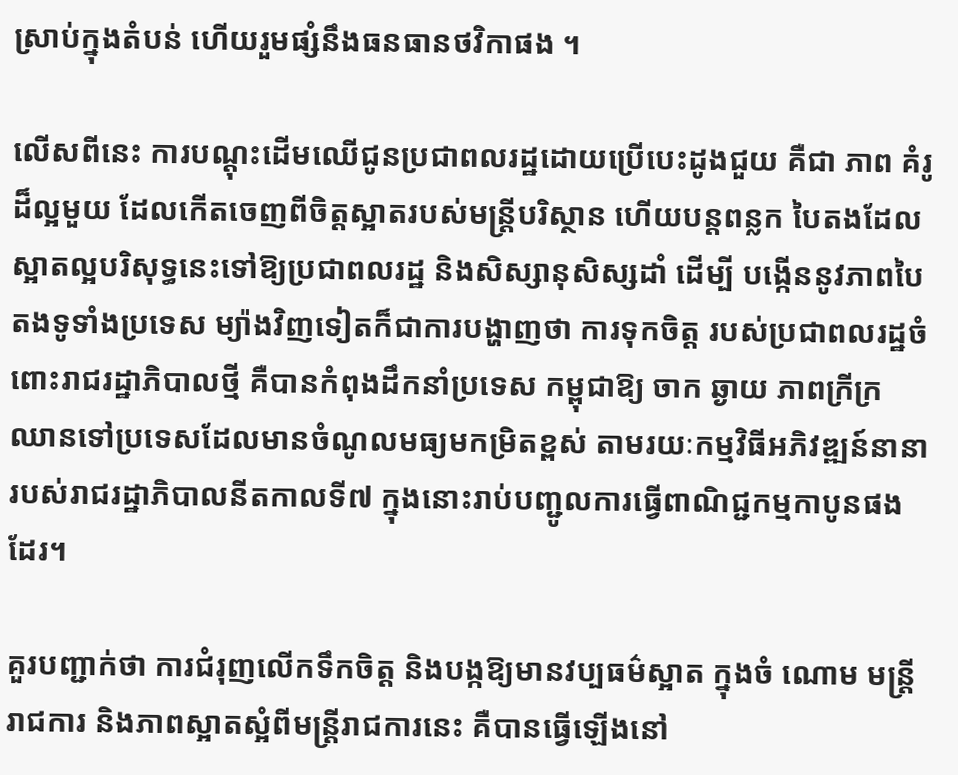ស្រាប់ក្នុងតំបន់ ហើយរួមផ្សំនឹងធនធានថវិកាផង ។

លើសពីនេះ ការបណ្តុះដើមឈើជូនប្រជាពលរដ្ឋដោយប្រើបេះដូងជួយ គឺជា ភាព គំរូដ៏ល្អមួយ ដែលកើតចេញពីចិត្តស្អាតរបស់មន្រ្តីបរិស្ថាន ហើយបន្តពន្លក បៃតងដែលស្អាតល្អបរិសុទ្ធនេះទៅឱ្យប្រជាពលរដ្ឋ និងសិស្សានុសិស្សដាំ ដើម្បី បង្កើននូវភាពបៃតងទូទាំងប្រទេស ម្យ៉ាងវិញទៀតក៏ជាការបង្ហាញថា ការទុកចិត្ត របស់ប្រជាពលរដ្ឋចំពោះរាជរដ្ឋាភិបាលថ្មី គឺបានកំពុងដឹកនាំប្រទេស កម្ពុជាឱ្យ ចាក ឆ្ងាយ ភាពក្រីក្រ ឈានទៅប្រទេសដែលមានចំណូលមធ្យមកម្រិតខ្ពស់ តាមរយៈកម្មវិធីអភិវឌ្ឍន៍នានារបស់រាជរដ្ឋាភិបាលនីតកាលទី៧ ក្នុងនោះរាប់បញ្ជូលការធ្វើពាណិជ្ជកម្មកាបូនផងដែរ។

គួរបញ្ជាក់ថា ការជំរុញលើកទឹកចិត្ត និងបង្កឱ្យមានវប្បធម៌ស្អាត ក្នុងចំ ណោម មន្រ្តីរាជការ និងភាពស្អាតស្អំពីមន្រ្តីរាជការនេះ គឺបានធ្វើឡើងនៅ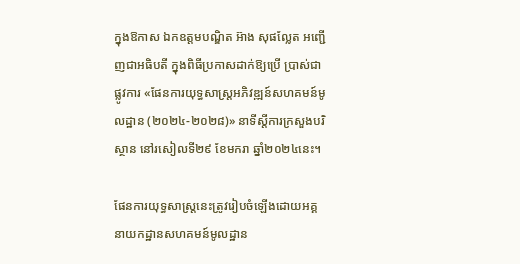ក្នុងឱកាស ឯកឧត្តមបណ្ឌិត អ៊ាង សុផល្លែត អញ្ជើញជាអធិបតី ក្នុងពិធីប្រកាសដាក់ឱ្យប្រើ ប្រាស់ជាផ្លូវការ «ផែនការយុទ្ធសាស្ត្រអភិវឌ្ឍន៍សហគមន៍មូលដ្ឋាន (២០២៤-២០២៨)» នាទីស្តីការក្រសួងបរិស្ថាន នៅរសៀលទី២៩ ខែមករា ឆ្នាំ២០២៤នេះ។

ផែនការយុទ្ធសាស្ត្រនេះត្រូវរៀបចំឡើងដោយអគ្គនាយកដ្ឋានសហគមន៍មូលដ្ឋាន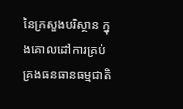នៃក្រសួងបរិស្ថាន ក្នុងគោលដៅការគ្រប់គ្រងធនធានធម្មជាតិ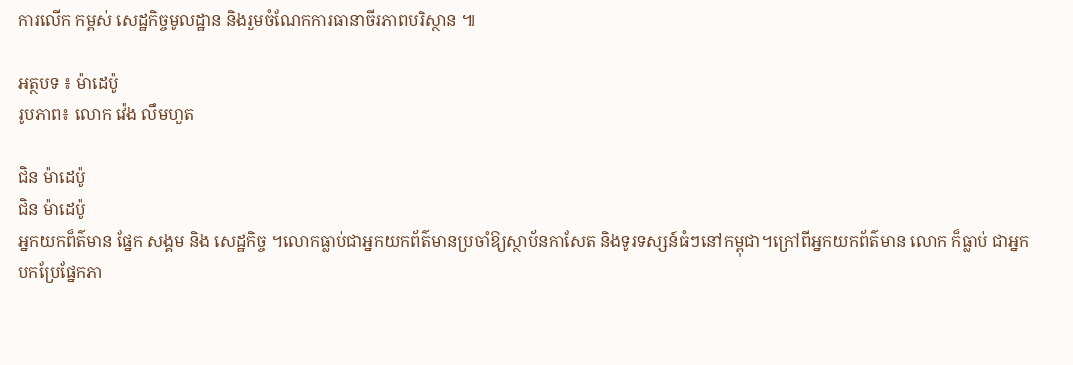ការលើក កម្ពស់ សេដ្ឋកិច្ចមូលដ្ឋាន និងរួមចំណែកការធានាចីរភាពបរិស្ថាន ៕

អត្ថបទ ៖ ម៉ាដេប៉ូ
រូបភាព៖ លោក វ៉េង លឹមហួត

ជិន ម៉ាដេប៉ូ
ជិន ម៉ាដេប៉ូ
អ្នកយកព៏ត៌មាន ផ្នែក សង្គម និង សេដ្ឋកិច្ច ។លោកធ្លាប់ជាអ្នកយកព័ត៌មានប្រចាំឱ្យស្ថាប័នកាសែត និងទូរទស្សន៍ធំៗនៅកម្ពុជា។ក្រៅពីអ្នកយកព័ត៌មាន លោក ក៏ធ្លាប់ ជាអ្នកបកប្រែផ្នែកភា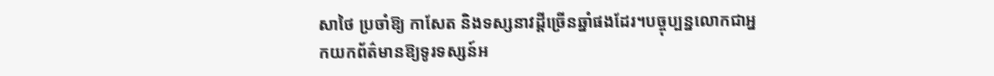សាថៃ ប្រចាំឱ្យ កាសែត និងទស្សនាវដ្តីច្រើនឆ្នាំផងដែរ។បច្ចុប្បន្នលោកជាអ្នកយកព័ត៌មានឱ្យទូរទស្សន៍អ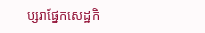ប្សរាផ្នែកសេដ្ឋកិ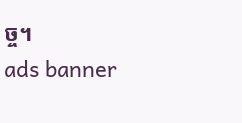ច្ច។
ads banner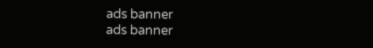ads banner
ads banner